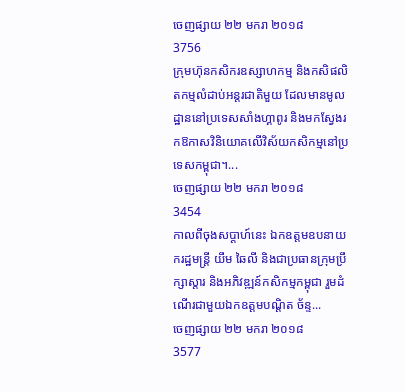ចេញផ្សាយ ២២ មករា ២០១៨
3756
ក្រុមហ៊ុនកសិករឧស្សាហកម្ម និងកសិផលិតកម្មលំដាប់អន្តរជាតិមួយ ដែលមានមូលដ្ឋាននៅប្រទេសសាំងហ្គាពូរ និងមកស្វែងរកឱកាសវិនិយោគលើវិស័យកសិកម្មនៅប្រទេសកម្ពុជា។...
ចេញផ្សាយ ២២ មករា ២០១៨
3454
កាលពីចុងសប្តាហ៍នេះ ឯកឧត្តមឧបនាយករដ្ឋមន្ត្រី យឹម ឆៃលី និងជាប្រធានក្រុមប្រឹក្សាស្តារ និងអភិវឌ្ឍន៍កសិកម្មកម្ពុជា រួមដំណើរជាមួយឯកឧត្តមបណ្ដិត ច័ន្ទ...
ចេញផ្សាយ ២២ មករា ២០១៨
3577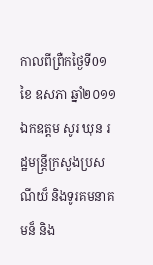កាលពីព្រឺកថ្ងៃទី0១ ខៃ ឧសភា ឆ្នាំ២០១១ ឯកឧត្តម សូរ ឃុន រដ្ឋមន្ត្រីក្រសួងប្រសណីយ៏ និងទូរគមនាគមន៏ និង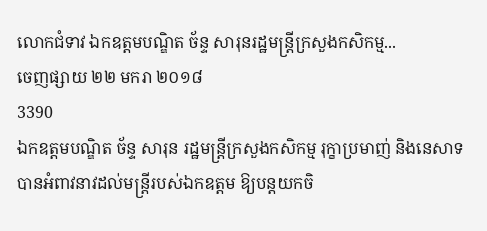លោកជំទាវ ឯកឧត្តមបណ្ឌិត ច័ន្ទ សារុនរដ្ឋមន្ត្រីក្រសួងកសិកម្ម...
ចេញផ្សាយ ២២ មករា ២០១៨
3390
ឯកឧត្តមបណ្ឌិត ច័ន្ទ សារុន រដ្ឋមន្ត្រីក្រសួងកសិកម្ម រុក្ខាប្រមាញ់ និងនេសាទ បានអំពាវនាវដល់មន្ត្រីរបស់ឯកឧត្តម ឱ្យបន្តយកចិ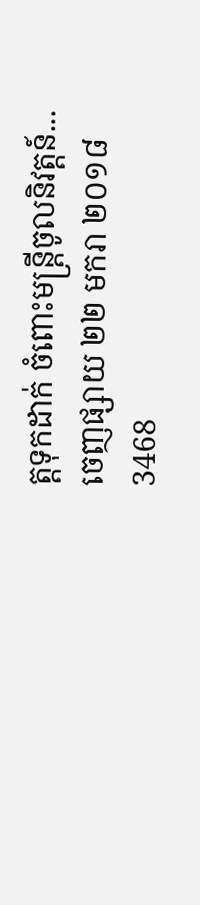ត្តទុកដាក់ ចំពោះមន្ត្រីចូលនិវត្តន៍...
ចេញផ្សាយ ២២ មករា ២០១៨
3468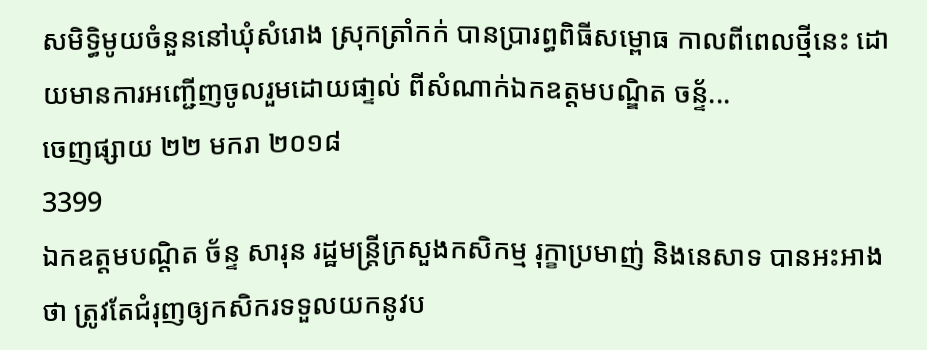សមិទ្ធិមូយចំនួននៅឃុំសំរោង ស្រុកត្រាំកក់ បានប្រារព្ធពិធីសម្ពោធ កាលពីពេលថ្មីនេះ ដោយមានការអញ្ជើញចូលរួមដោយផា្ទល់ ពីសំណាក់ឯកឧត្តមបណ្ឌិត ចន្ទ័...
ចេញផ្សាយ ២២ មករា ២០១៨
3399
ឯកឧត្តមបណ្ដិត ច័ន្ទ សារុន រដ្ឋមន្ត្រីក្រសួងកសិកម្ម រុក្ខាប្រមាញ់ និងនេសាទ បានអះអាងថា ត្រូវតែជំរុញឲ្យកសិករទទួលយកនូវប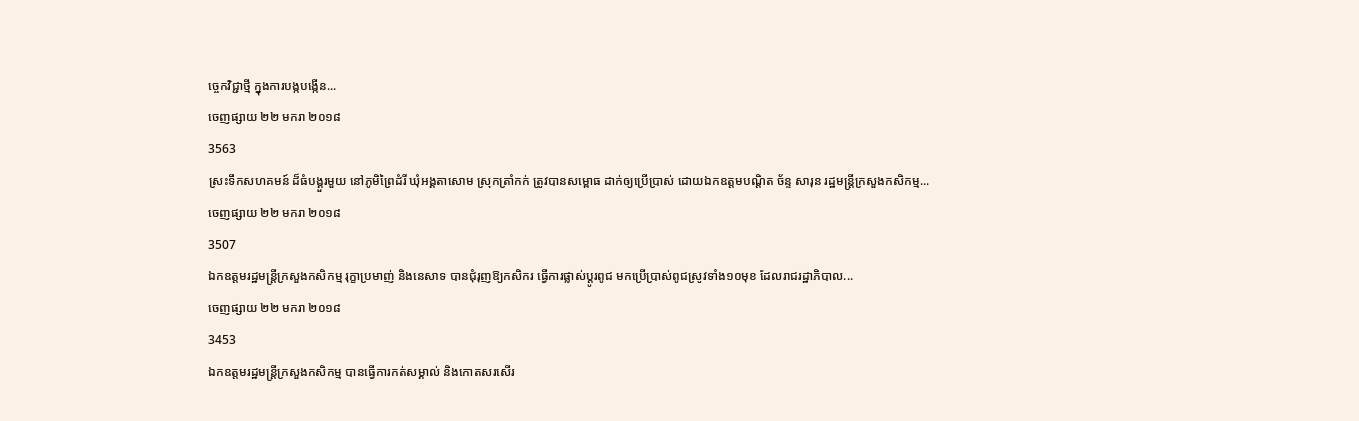ច្ចេកវិជ្ជាថ្មី ក្នុងការបង្កបង្កើន...
ចេញផ្សាយ ២២ មករា ២០១៨
3563
ស្រះទឹកសហគមន៍ ដ៏ធំបង្គួរមួយ នៅភូមិព្រៃដំរី ឃុំអង្គតាសោម ស្រុកត្រាំកក់ ត្រូវបានសម្ពោធ ដាក់ឲ្យប្រើប្រាស់ ដោយឯកឧត្តមបណ្ដិត ច័ន្ទ សារុន រដ្ឋមន្ត្រីក្រសួងកសិកម្ម...
ចេញផ្សាយ ២២ មករា ២០១៨
3507
ឯកឧត្តមរដ្ឋមន្ត្រីក្រសួងកសិកម្ម រុក្ខាប្រមាញ់ និងនេសាទ បានជុំរុញឱ្យកសិករ ធ្វើការផ្លាស់ប្តូរពូជ មកប្រើប្រាស់ពូជស្រូវទាំង១០មុខ ដែលរាជរដ្ឋាភិបាល...
ចេញផ្សាយ ២២ មករា ២០១៨
3453
ឯកឧត្តមរដ្ឋមន្ត្រីក្រសួងកសិកម្ម បានធ្វើការកត់សម្គាល់ និងកោតសរសើរ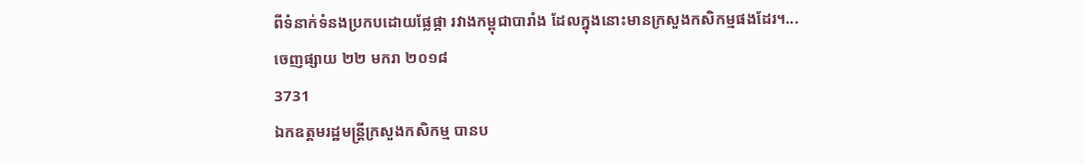ពីទំនាក់ទំនងប្រកបដោយផ្លែផ្កា រវាងកម្ពុជាបារាំង ដែលក្នុងនោះមានក្រសួងកសិកម្មផងដែរ។...
ចេញផ្សាយ ២២ មករា ២០១៨
3731
ឯកឧត្តមរដ្ឋមន្ត្រីក្រសួងកសិកម្ម បានប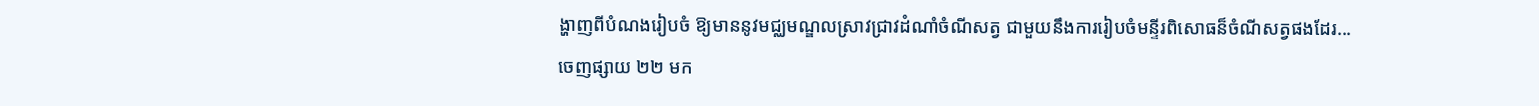ង្ហាញពីបំណងរៀបចំ ឱ្យមាននូវមជ្ឈមណ្ឌលស្រាវជ្រាវដំណាំចំណីសត្វ ជាមួយនឹងការរៀបចំមន្ទីរពិសោធន៏ចំណីសត្វផងដែរ...
ចេញផ្សាយ ២២ មក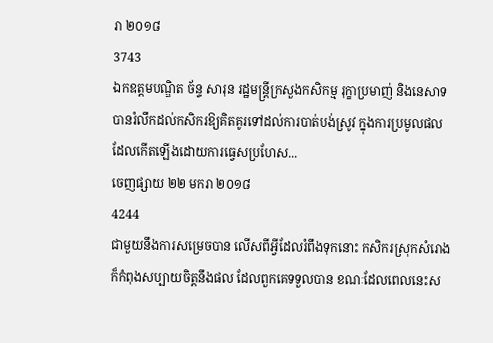រា ២០១៨
3743
ឯកឧត្តមបណ្ឌិត ច័ន្ទ សារុន រដ្ឋមន្ត្រីក្រសួងកសិកម្ម រុក្ខាប្រមាញ់ និងនេសាទ បានរំលឹកដល់កសិករឱ្យគិតគូរទៅដល់ការបាត់បង់ស្រូវ ក្នុងការប្រមូលផលដែលកើតឡើងដោយការធ្វេសប្រហែស...
ចេញផ្សាយ ២២ មករា ២០១៨
4244
ជាមួយនឹងការសម្រេចបាន លើសពីអី្វដែលរំពឹងទុកនោះ កសិករស្រុកសំរោង ក៏កំពុងសប្បាយចិត្តនឹងផល ដែលពួកគេទទួលបាន ខណៈដែលពេលនេះស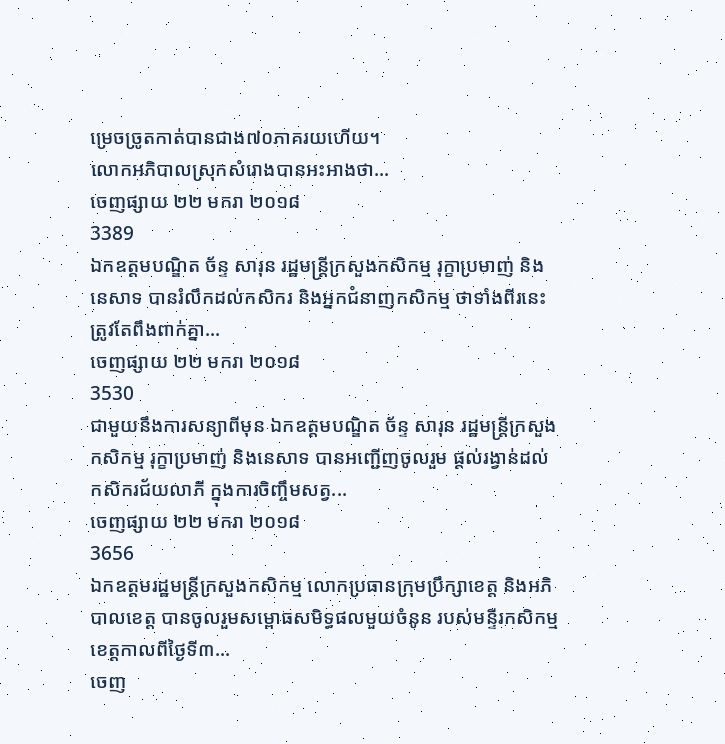ម្រេចច្រូតកាត់បានជាង៧០ភាគរយហើយ។
លោកអភិបាលស្រុកសំរោងបានអះអាងថា...
ចេញផ្សាយ ២២ មករា ២០១៨
3389
ឯកឧត្តមបណ្ឌិត ច័ន្ទ សារុន រដ្ឋមន្ត្រីក្រសួងកសិកម្ម រុក្ខាប្រមាញ់ និងនេសាទ បានរំលឹកដល់កសិករ និងអ្នកជំនាញកសិកម្ម ថាទាំងពីរនេះត្រូវតែពឹងពាក់គ្នា...
ចេញផ្សាយ ២២ មករា ២០១៨
3530
ជាមួយនឹងការសន្យាពីមុន ឯកឧត្តមបណ្ឌិត ច័ន្ទ សារុន រដ្ឋមន្ត្រីក្រសួងកសិកម្ម រុក្ខាប្រមាញ់ និងនេសាទ បានអញ្ជើញចូលរួម ផ្តល់រង្វាន់ដល់កសិករជ័យលាភី ក្នុងការចិញ្ចឹមសត្វ...
ចេញផ្សាយ ២២ មករា ២០១៨
3656
ឯកឧត្តមរដ្ឋមន្ត្រីក្រសួងកសិកម្ម លោកប្រធានក្រុមប្រឹក្សាខេត្ត និងអភិបាលខេត្ត បានចូលរួមសម្ពោធសមិទ្ធផលមួយចំនូន របស់មន្ទីរកសិកម្មខេត្តកាលពីថ្ងៃទី៣...
ចេញ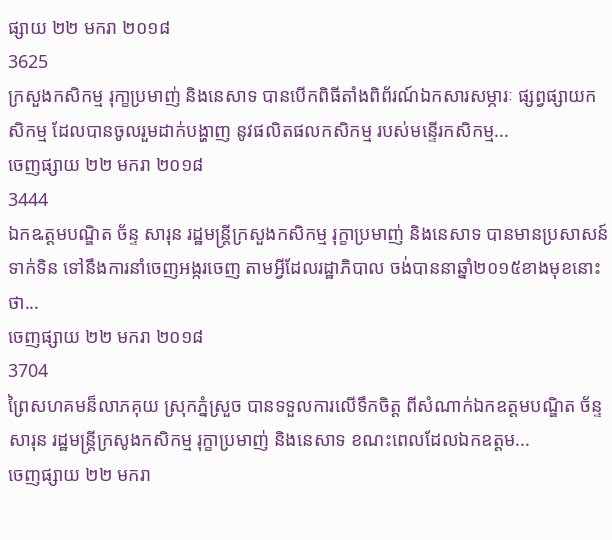ផ្សាយ ២២ មករា ២០១៨
3625
ក្រសួងកសិកម្ម រុកា្ខប្រមាញ់ និងនេសាទ បានបើកពិធីតាំងពិព័រណ៍ឯកសារសម្ភារៈ ផ្សព្វផ្សាយកសិកម្ម ដែលបានចូលរួមដាក់បង្ហាញ នូវផលិតផលកសិកម្ម របស់មន្ទើរកសិកម្ម...
ចេញផ្សាយ ២២ មករា ២០១៨
3444
ឯកឩត្តមបណ្ឌិត ច័ន្ទ សារុន រដ្ឋមន្ត្រីក្រសួងកសិកម្ម រុក្ខាប្រមាញ់ និងនេសាទ បានមានប្រសាសន៍ទាក់ទិន ទៅនឹងការនាំចេញអង្ករចេញ តាមអ្វីដែលរដ្ឋាភិបាល ចង់បាននាឆ្នាំ២០១៥ខាងមុខនោះថា...
ចេញផ្សាយ ២២ មករា ២០១៨
3704
ព្រៃសហគមន៏លាភគុយ ស្រុកភ្នំស្រួច បានទទួលការលើទឹកចិត្ត ពីសំណាក់ឯកឧត្តមបណ្ឌិត ច័ន្ទ សារុន រដ្ឋមន្ត្រីក្រសូងកសិកម្ម រុក្ខាប្រមាញ់ និងនេសាទ ខណះពេលដែលឯកឧត្តម...
ចេញផ្សាយ ២២ មករា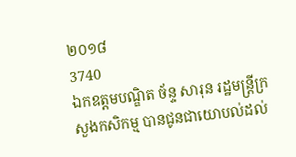២០១៨
3740
ឯកឧត្តមបណ្ឌិត ច័ន្ទ សារុន រដ្ឋមន្ត្រីក្រសួងកសិកម្ម បានជូនជាយោបល់ដល់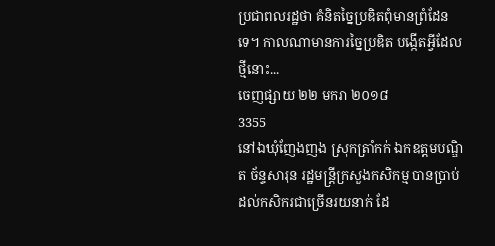ប្រជាពលរដ្ឋថា គំនិតច្នៃប្រឌិតពុំមានព្រំដែនទេ។ កាលណាមានការច្នៃប្រឌិត បង្កើតអ្វីដែលថ្មីនោះ...
ចេញផ្សាយ ២២ មករា ២០១៨
3355
នៅឯឃុំញែងញង ស្រុកត្រាំកក់ ឯកឧត្តមបណ្ឌិត ច័ន្ទសារុន រដ្ឋមន្ត្រីក្រសួងកសិកម្ម បានប្រាប់ដល់កសិករជាច្រើនរយនាក់ ដែ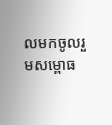លមកចូលរួមសម្ពោធ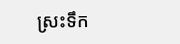ស្រះទឹក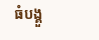ធំបង្គួ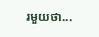រមួយថា...